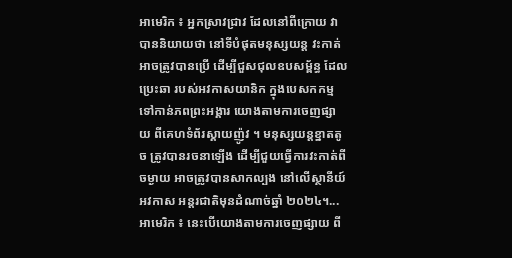អាមេរិក ៖ អ្នកស្រាវជ្រាវ ដែលនៅពីក្រោយ វាបាននិយាយថា នៅទីបំផុតមនុស្សយន្ត វះកាត់អាចត្រូវបានប្រើ ដើម្បីជួសជុលឧបសម្ព័ន្ធ ដែលប្រេះឆា របស់អវកាសយានិក ក្នុងបេសកកម្ម ទៅកាន់ភពព្រះអង្គារ យោងតាមការចេញផ្សាយ ពីគេហទំព័រស្គាយញ៉ូវ ។ មនុស្សយន្តខ្នាតតូច ត្រូវបានរចនាឡើង ដើម្បីជួយធ្វើការវះកាត់ពីចម្ងាយ អាចត្រូវបានសាកល្បង នៅលើស្ថានីយ៍អវកាស អន្តរជាតិមុនដំណាច់ឆ្នាំ ២០២៤។...
អាមេរិក ៖ នេះបើយោងតាមការចេញផ្សាយ ពី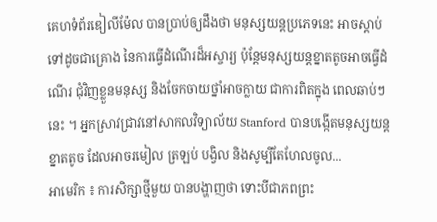គេហទំព័រឌៀលីម៉ែល បានប្រាប់ឲ្យដឹងថា មនុស្សយន្តប្រភេទនេះ អាចស្តាប់ ទៅដូចជាគ្រោង នៃការធ្វើដំណើរដ៏អស្ចារ្យ ប៉ុន្តែមនុស្សយន្តខ្នាតតូចអាចធ្វើដំណើរ ជុំវិញខ្លួនមនុស្ស និងចែកចាយថ្នាំអាចក្លាយ ជាការពិតក្នុង ពេលឆាប់ៗនេះ ។ អ្នកស្រាវជ្រាវនៅសាកលវិទ្យាល័យ Stanford បានបង្កើតមនុស្សយន្តខ្នាតតូច ដែលអាចរមៀល ត្រឡប់ បង្វិល និងសូម្បីតែហែលចូល...
អាមេរិក ៖ ការសិក្សាថ្មីមួយ បានបង្ហាញថា ទោះបីជាភពព្រះ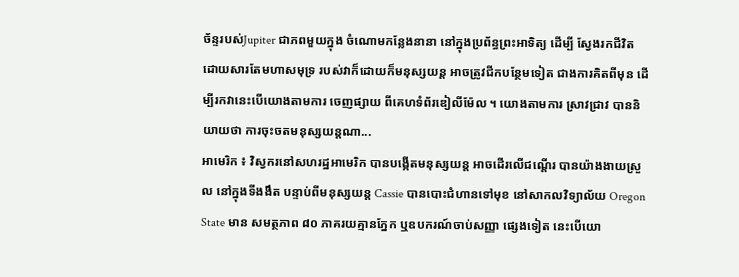ច័ន្ទរបស់Jupiter ជាភពមួយក្នុង ចំណោមកន្លែងនានា នៅក្នុងប្រព័ន្ធព្រះអាទិត្យ ដើម្បី ស្វែងរកជីវិត ដោយសារតែមហាសមុទ្រ របស់វាក៏ដោយក៏មនុស្សយន្ត អាចត្រូវជីកបន្ថែមទៀត ជាងការគិតពីមុន ដើម្បីរកវានេះបើយោងតាមការ ចេញផ្សាយ ពីគេហទំព័រឌៀលីម៉ែល ។ យោងតាមការ ស្រាវជ្រាវ បាននិយាយថា ការចុះចតមនុស្សយន្តណា...
អាមេរិក ៖ វិស្វករនៅសហរដ្ឋអាមេរិក បានបង្កើតមនុស្សយន្ត អាចដើរលើជណ្តើរ បានយ៉ាងងាយស្រួល នៅក្នុងទីងងឹត បន្ទាប់ពីមនុស្សយន្ត Cassie បានបោះជំហានទៅមុខ នៅសាកលវិទ្យាល័យ Oregon State មាន សមត្ថភាព ៨០ ភាគរយគ្មានភ្នែក ឬឧបករណ៍ចាប់សញ្ញា ផ្សេងទៀត នេះបើយោ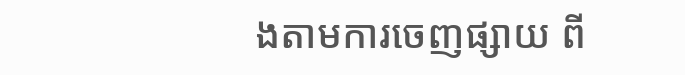ងតាមការចេញផ្សាយ ពី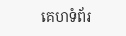គេហទំព័រ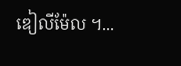ឌៀលីម៉ែល ។...